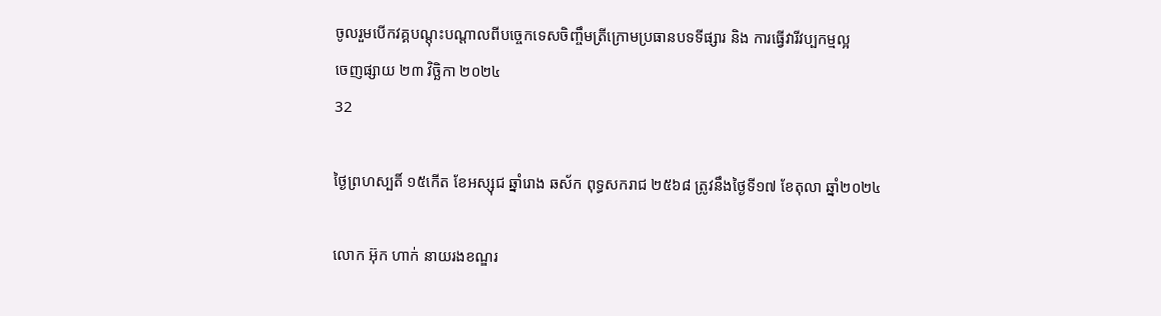ចូលរួមបើកវគ្គបណ្តុះបណ្តាលពីបច្ចេកទេសចិញ្ចឹមត្រីក្រោមប្រធានបទទីផ្សារ និង ការធ្វើវារីវប្បកម្មល្អ
ចេញផ្សាយ ២៣ វិច្ឆិកា ២០២៤
32

ថ្ងៃព្រហស្បតិ៍ ១៥កើត ខែអស្សុជ ឆ្នាំរោង ឆស័ក ពុទ្ធសករាជ ២៥៦៨ ត្រូវនឹងថ្ងៃទី១៧ ខែតុលា ឆ្នាំ២០២៤

លោក អ៊ុក ហាក់ នាយរងខណ្ឌរ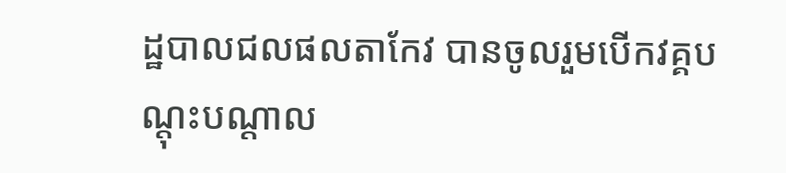ដ្ឋបាលជលផលតាកែវ បានចូលរួមបើកវគ្គបណ្តុះបណ្តាល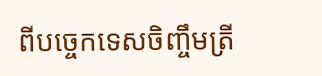ពីបច្ចេកទេសចិញ្ចឹមត្រី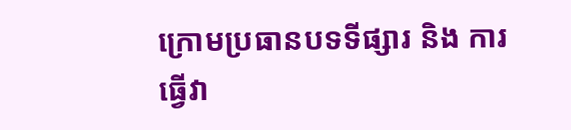ក្រោមប្រធានបទទីផ្សារ និង ការធ្វើវា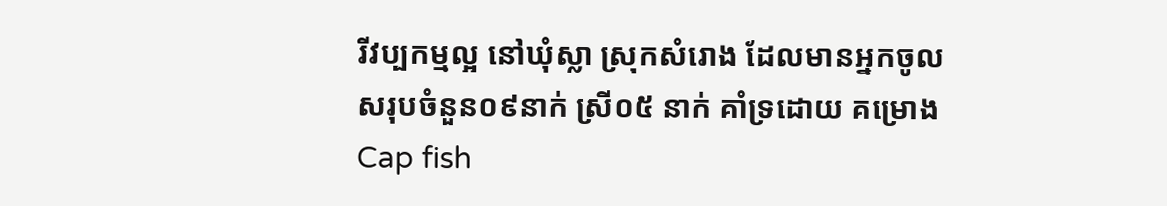រីវប្បកម្មល្អ នៅឃុំស្លា ស្រុកសំរោង ដែលមានអ្នកចូលសរុបចំនួន០៩នាក់ ស្រី០៥ នាក់ គាំទ្រដោយ គម្រោង Cap fish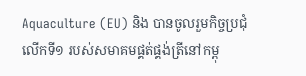Aquaculture (EU) និង បានចូលរួមកិច្ចប្រជុំលើកទី១ របស់សមាគមផ្គត់ផ្គង់ត្រីនៅកម្ពុ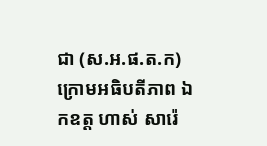ជា (ស.អ.ផ.ត.ក) ក្រោមអធិបតីភាព ឯកឧត្ត ហាស់ សារ៉េ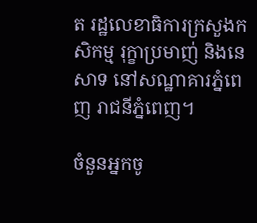ត រដ្ឋលេខាធិការក្រសួងកសិកម្ម រុក្ខាប្រមាញ់ និងនេសាទ នៅសណ្ឋាគារភ្នំពេញ រាជនីភ្នំពេញ។

ចំនួនអ្នកចូ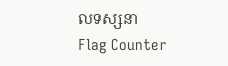លទស្សនា
Flag Counter